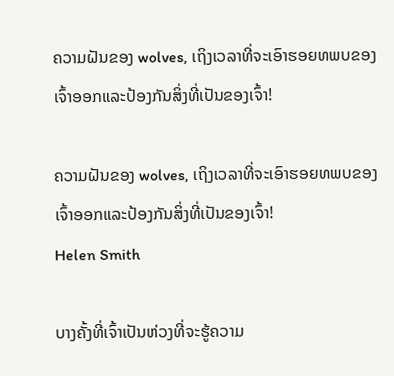ຄວາມຝັນຂອງ wolves, ເຖິງເວລາທີ່ຈະເອົາຮອຍທພບຂອງເຈົ້າອອກແລະປ້ອງກັນສິ່ງທີ່ເປັນຂອງເຈົ້າ!

ຄວາມຝັນຂອງ wolves, ເຖິງເວລາທີ່ຈະເອົາຮອຍທພບຂອງເຈົ້າອອກແລະປ້ອງກັນສິ່ງທີ່ເປັນຂອງເຈົ້າ!
Helen Smith

ບາງຄັ້ງທີ່ເຈົ້າເປັນຫ່ວງທີ່ຈະຮູ້ຄວາມ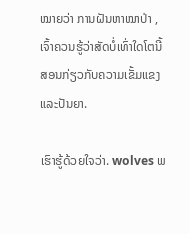ໝາຍວ່າ ການຝັນຫາໝາປ່າ , ເຈົ້າຄວນຮູ້ວ່າສັດບໍ່ເທົ່າໃດໂຕນີ້ສອນກ່ຽວກັບຄວາມເຂັ້ມແຂງ ແລະປັນຍາ.

ເຮົາຮູ້ດ້ວຍໃຈວ່າ. wolves ພ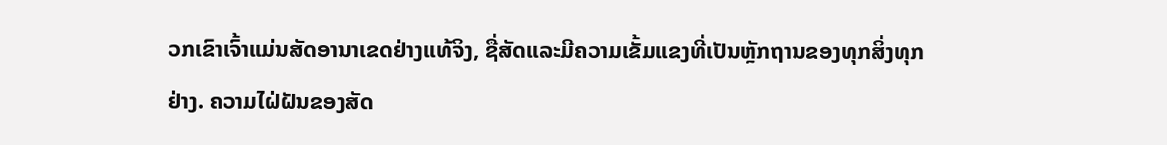ວກເຂົາເຈົ້າແມ່ນສັດອານາເຂດຢ່າງແທ້ຈິງ, ຊື່ສັດແລະມີຄວາມເຂັ້ມແຂງທີ່ເປັນຫຼັກຖານຂອງທຸກສິ່ງທຸກຢ່າງ. ຄວາມໄຝ່ຝັນຂອງສັດ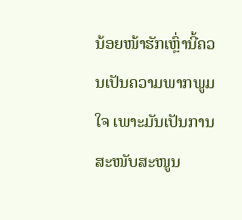ນ້ອຍໜ້າຮັກເຫຼົ່ານີ້ຄວນເປັນຄວາມພາກພູມໃຈ ເພາະມັນເປັນການສະໜັບສະໜູນ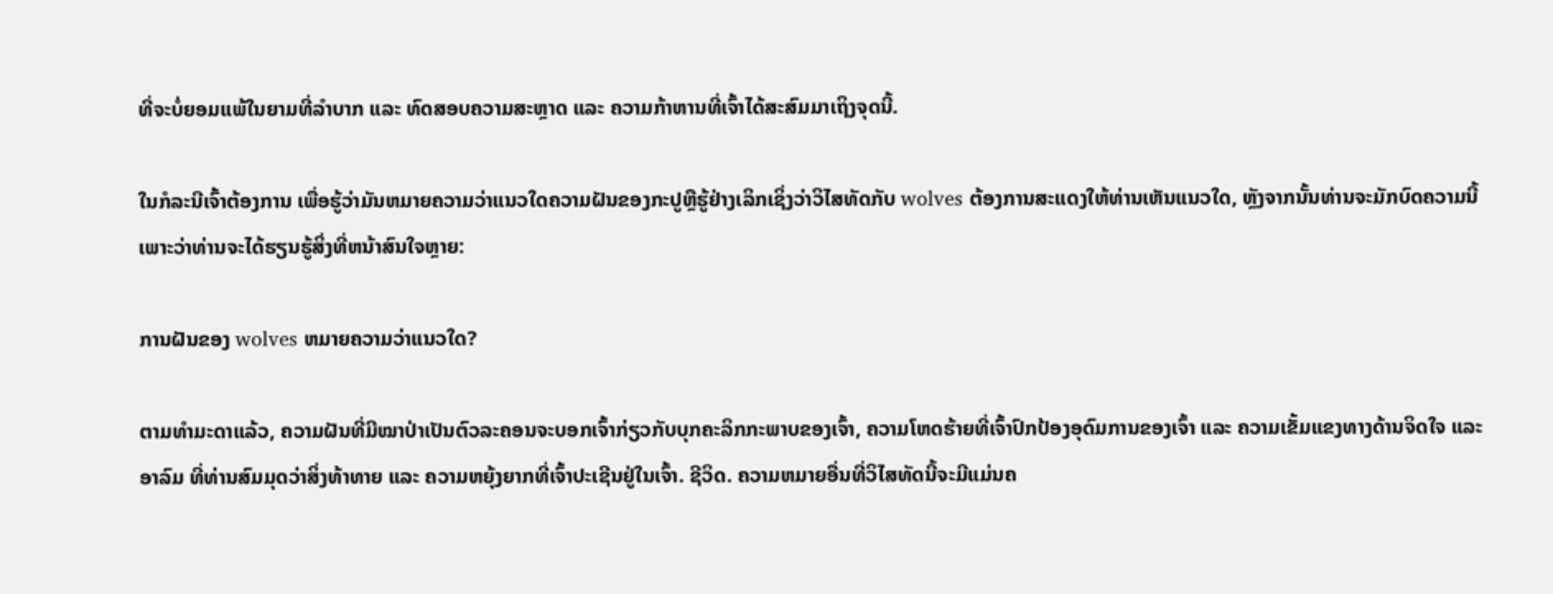ທີ່ຈະບໍ່ຍອມແພ້ໃນຍາມທີ່ລຳບາກ ແລະ ທົດສອບຄວາມສະຫຼາດ ແລະ ຄວາມກ້າຫານທີ່ເຈົ້າໄດ້ສະສົມມາເຖິງຈຸດນີ້.

ໃນກໍລະນີເຈົ້າຕ້ອງການ ເພື່ອຮູ້ວ່າມັນຫມາຍຄວາມວ່າແນວໃດຄວາມຝັນຂອງກະປູຫຼືຮູ້ຢ່າງເລິກເຊິ່ງວ່າວິໄສທັດກັບ wolves ຕ້ອງການສະແດງໃຫ້ທ່ານເຫັນແນວໃດ, ຫຼັງຈາກນັ້ນທ່ານຈະມັກບົດຄວາມນີ້ເພາະວ່າທ່ານຈະໄດ້ຮຽນຮູ້ສິ່ງທີ່ຫນ້າສົນໃຈຫຼາຍ:

ການຝັນຂອງ wolves ຫມາຍຄວາມວ່າແນວໃດ?

ຕາມທຳມະດາແລ້ວ, ຄວາມຝັນທີ່ມີໝາປ່າເປັນຕົວລະຄອນຈະບອກເຈົ້າກ່ຽວກັບບຸກຄະລິກກະພາບຂອງເຈົ້າ, ຄວາມໂຫດຮ້າຍທີ່ເຈົ້າປົກປ້ອງອຸດົມການຂອງເຈົ້າ ແລະ ຄວາມເຂັ້ມແຂງທາງດ້ານຈິດໃຈ ແລະ ອາລົມ ທີ່ທ່ານສົມມຸດວ່າສິ່ງທ້າທາຍ ແລະ ຄວາມຫຍຸ້ງຍາກທີ່ເຈົ້າປະເຊີນຢູ່ໃນເຈົ້າ. ຊີວິດ. ຄວາມຫມາຍອື່ນທີ່ວິໄສທັດນີ້ຈະມີແມ່ນຄ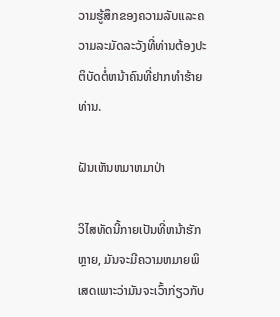ວາມຮູ້ສຶກຂອງຄວາມລັບແລະຄວາມລະມັດລະວັງທີ່ທ່ານຕ້ອງປະຕິບັດຕໍ່ຫນ້າຄົນທີ່ຢາກທໍາຮ້າຍທ່ານ.

ຝັນເຫັນຫມາຫມາປ່າ

ວິໄສທັດນີ້ກາຍເປັນທີ່ຫນ້າຮັກຫຼາຍ, ມັນຈະມີຄວາມຫມາຍພິເສດເພາະວ່າມັນຈະເວົ້າກ່ຽວກັບ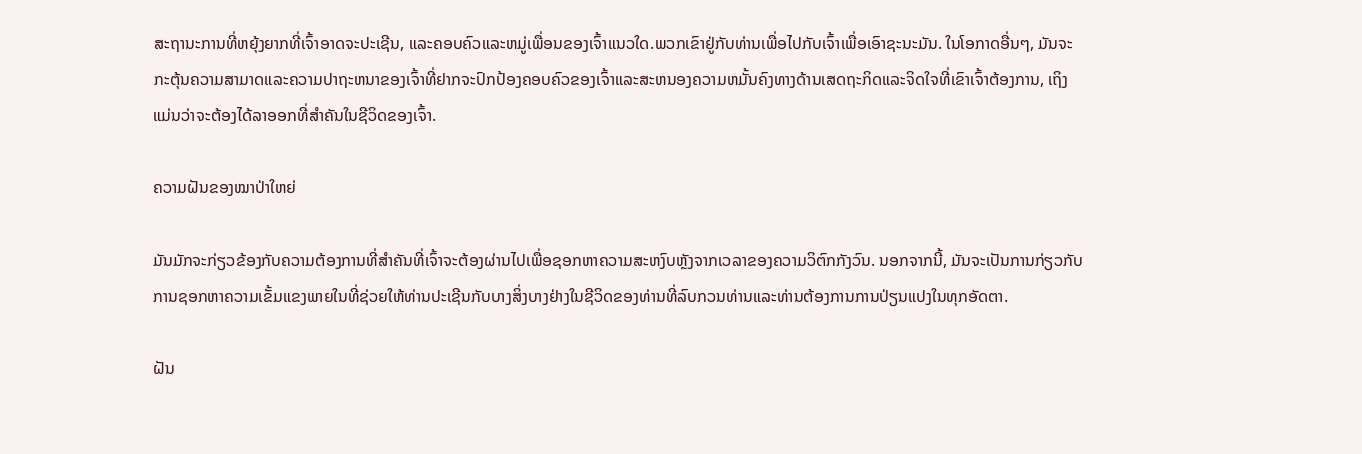ສະຖານະການທີ່ຫຍຸ້ງຍາກທີ່ເຈົ້າອາດຈະປະເຊີນ, ແລະຄອບຄົວແລະຫມູ່ເພື່ອນຂອງເຈົ້າແນວໃດ.ພວກເຂົາຢູ່ກັບທ່ານເພື່ອໄປກັບເຈົ້າເພື່ອເອົາຊະນະມັນ. ໃນໂອກາດອື່ນໆ, ມັນຈະກະຕຸ້ນຄວາມສາມາດແລະຄວາມປາຖະຫນາຂອງເຈົ້າທີ່ຢາກຈະປົກປ້ອງຄອບຄົວຂອງເຈົ້າແລະສະຫນອງຄວາມຫມັ້ນຄົງທາງດ້ານເສດຖະກິດແລະຈິດໃຈທີ່ເຂົາເຈົ້າຕ້ອງການ, ເຖິງແມ່ນວ່າຈະຕ້ອງໄດ້ລາອອກທີ່ສໍາຄັນໃນຊີວິດຂອງເຈົ້າ.

ຄວາມຝັນຂອງໝາປ່າໃຫຍ່

ມັນມັກຈະກ່ຽວຂ້ອງກັບຄວາມຕ້ອງການທີ່ສຳຄັນທີ່ເຈົ້າຈະຕ້ອງຜ່ານໄປເພື່ອຊອກຫາຄວາມສະຫງົບຫຼັງຈາກເວລາຂອງຄວາມວິຕົກກັງວົນ. ນອກຈາກນີ້, ມັນຈະເປັນການກ່ຽວກັບການຊອກຫາຄວາມເຂັ້ມແຂງພາຍໃນທີ່ຊ່ວຍໃຫ້ທ່ານປະເຊີນກັບບາງສິ່ງບາງຢ່າງໃນຊີວິດຂອງທ່ານທີ່ລົບກວນທ່ານແລະທ່ານຕ້ອງການການປ່ຽນແປງໃນທຸກອັດຕາ.

ຝັນ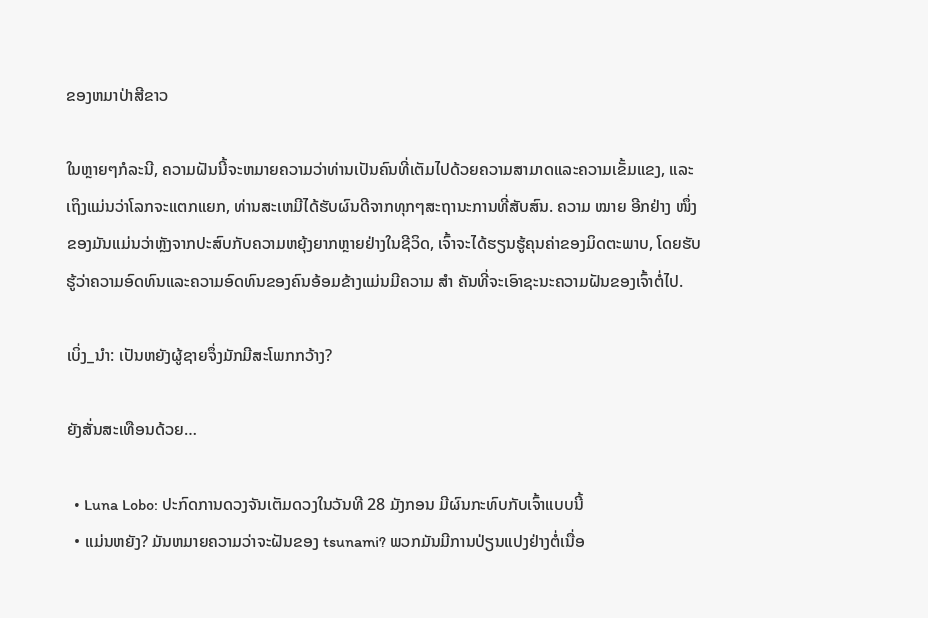ຂອງຫມາປ່າສີຂາວ

ໃນຫຼາຍໆກໍລະນີ, ຄວາມຝັນນີ້ຈະຫມາຍຄວາມວ່າທ່ານເປັນຄົນທີ່ເຕັມໄປດ້ວຍຄວາມສາມາດແລະຄວາມເຂັ້ມແຂງ, ແລະເຖິງແມ່ນວ່າໂລກຈະແຕກແຍກ, ທ່ານສະເຫມີໄດ້ຮັບຜົນດີຈາກທຸກໆສະຖານະການທີ່ສັບສົນ. ຄວາມ ໝາຍ ອີກຢ່າງ ໜຶ່ງ ຂອງມັນແມ່ນວ່າຫຼັງຈາກປະສົບກັບຄວາມຫຍຸ້ງຍາກຫຼາຍຢ່າງໃນຊີວິດ, ເຈົ້າຈະໄດ້ຮຽນຮູ້ຄຸນຄ່າຂອງມິດຕະພາບ, ໂດຍຮັບຮູ້ວ່າຄວາມອົດທົນແລະຄວາມອົດທົນຂອງຄົນອ້ອມຂ້າງແມ່ນມີຄວາມ ສຳ ຄັນທີ່ຈະເອົາຊະນະຄວາມຝັນຂອງເຈົ້າຕໍ່ໄປ.

ເບິ່ງ_ນຳ: ເປັນຫຍັງຜູ້ຊາຍຈຶ່ງມັກມີສະໂພກກວ້າງ?

ຍັງສັ່ນສະເທືອນດ້ວຍ…

  • Luna Lobo: ປະກົດການດວງຈັນເຕັມດວງໃນວັນທີ 28 ມັງກອນ ມີຜົນກະທົບກັບເຈົ້າແບບນີ້
  • ແມ່ນຫຍັງ? ມັນຫມາຍຄວາມວ່າຈະຝັນຂອງ tsunami? ພວກມັນມີການປ່ຽນແປງຢ່າງຕໍ່ເນື່ອ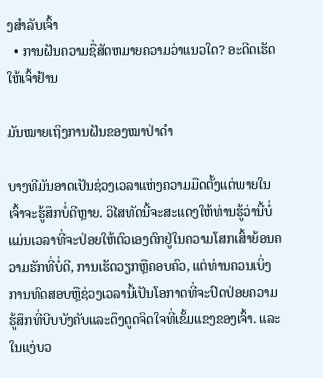ງສຳລັບເຈົ້າ
  • ການຝັນຄວາມຊື່ສັດຫມາຍຄວາມວ່າແນວໃດ? ອະດີດເຮັດໃຫ້ເຈົ້າຢ້ານ

ມັນໝາຍເຖິງການຝັນຂອງໝາປ່າດຳ

ບາງທີມັນອາດເປັນຊ່ວງເວລາແຫ່ງຄວາມມືດຕັ້ງແຕ່ພາຍໃນເຈົ້າຈະຮູ້ສຶກບໍ່ດີຫຼາຍ. ວິໄສທັດນີ້ຈະສະແດງໃຫ້ທ່ານຮູ້ວ່ານີ້ບໍ່ແມ່ນເວລາທີ່ຈະປ່ອຍໃຫ້ຕົວເອງຕົກຢູ່ໃນຄວາມໂສກເສົ້າຍ້ອນຄວາມຮັກທີ່ບໍ່ດີ, ການເຮັດວຽກຫຼືຄອບຄົວ, ແຕ່ທ່ານຄວນເບິ່ງການທົດສອບຫຼືຊ່ວງເວລານີ້ເປັນໂອກາດທີ່ຈະປົດປ່ອຍຄວາມຮູ້ສຶກທີ່ບີບບັງຄັບແລະດຶງດູດຈິດໃຈທີ່ເຂັ້ມແຂງຂອງເຈົ້າ. ແລະໃນແງ່ບວ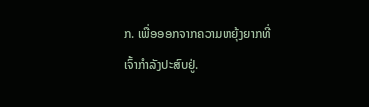ກ. ເພື່ອອອກຈາກຄວາມຫຍຸ້ງຍາກທີ່ເຈົ້າກຳລັງປະສົບຢູ່.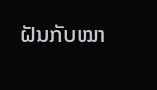ຝັນກັບໝາ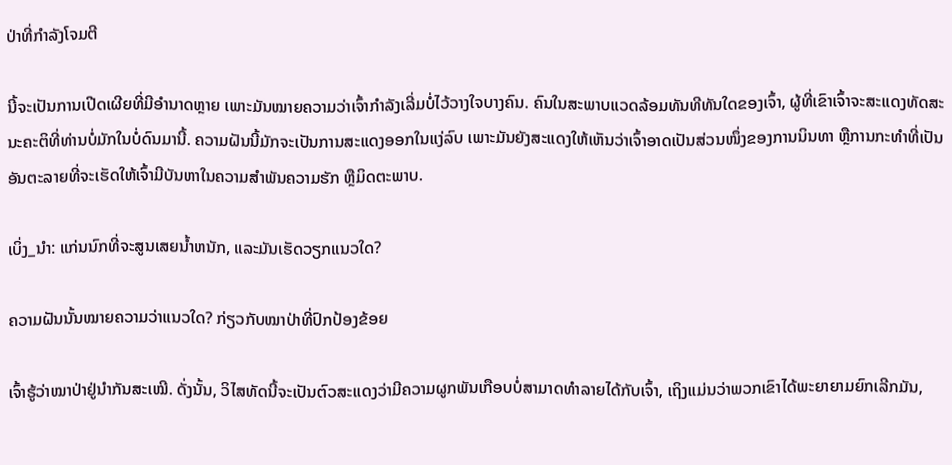ປ່າທີ່ກຳລັງໂຈມຕີ

ນີ້ຈະເປັນການເປີດເຜີຍທີ່ມີອໍານາດຫຼາຍ ເພາະມັນໝາຍຄວາມວ່າເຈົ້າກຳລັງເລີ່ມບໍ່ໄວ້ວາງໃຈບາງຄົນ. ຄົນໃນສະພາບແວດລ້ອມທັນທີທັນໃດຂອງເຈົ້າ, ຜູ້ທີ່ເຂົາເຈົ້າຈະສະແດງທັດສະນະຄະຕິທີ່ທ່ານບໍ່ມັກໃນບໍ່ດົນມານີ້. ຄວາມຝັນນີ້ມັກຈະເປັນການສະແດງອອກໃນແງ່ລົບ ເພາະມັນຍັງສະແດງໃຫ້ເຫັນວ່າເຈົ້າອາດເປັນສ່ວນໜຶ່ງຂອງການນິນທາ ຫຼືການກະທຳທີ່ເປັນອັນຕະລາຍທີ່ຈະເຮັດໃຫ້ເຈົ້າມີບັນຫາໃນຄວາມສຳພັນຄວາມຮັກ ຫຼືມິດຕະພາບ.

ເບິ່ງ_ນຳ: ແກ່ນນົກທີ່ຈະສູນເສຍນ້ຳຫນັກ, ແລະມັນເຮັດວຽກແນວໃດ?

ຄວາມຝັນນັ້ນໝາຍຄວາມວ່າແນວໃດ? ກ່ຽວກັບໝາປ່າທີ່ປົກປ້ອງຂ້ອຍ

ເຈົ້າຮູ້ວ່າໝາປ່າຢູ່ນຳກັນສະເໝີ. ດັ່ງນັ້ນ, ວິໄສທັດນີ້ຈະເປັນຕົວສະແດງວ່າມີຄວາມຜູກພັນເກືອບບໍ່ສາມາດທໍາລາຍໄດ້ກັບເຈົ້າ, ເຖິງແມ່ນວ່າພວກເຂົາໄດ້ພະຍາຍາມຍົກເລີກມັນ,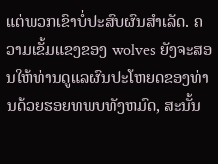ແຕ່ພວກເຂົາບໍ່ປະສົບຜົນສໍາເລັດ. ຄວາມເຂັ້ມແຂງຂອງ wolves ຍັງຈະສອນໃຫ້ທ່ານດູແລຜົນປະໂຫຍດຂອງທ່ານດ້ວຍຮອຍທພບທັງຫມົດ, ສະນັ້ນ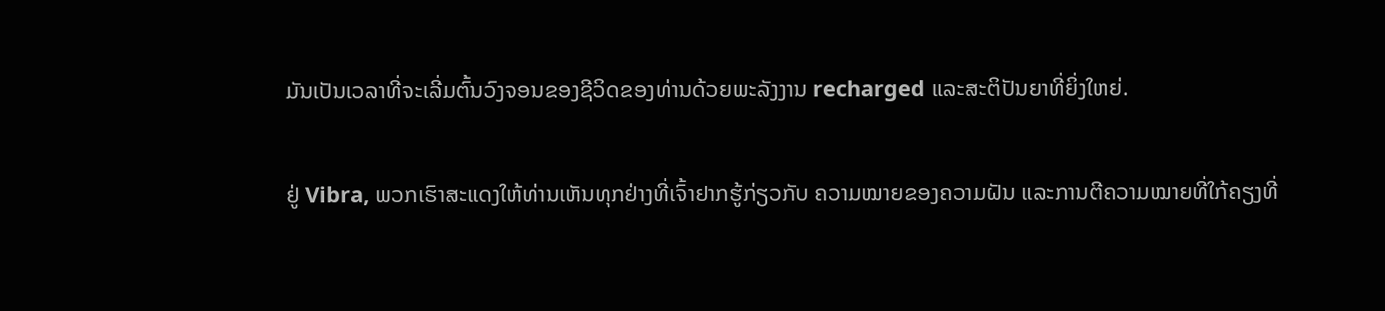ມັນເປັນເວລາທີ່ຈະເລີ່ມຕົ້ນວົງຈອນຂອງຊີວິດຂອງທ່ານດ້ວຍພະລັງງານ recharged ແລະສະຕິປັນຍາທີ່ຍິ່ງໃຫຍ່.

ຢູ່ Vibra, ພວກເຮົາສະແດງໃຫ້ທ່ານເຫັນທຸກຢ່າງທີ່ເຈົ້າຢາກຮູ້ກ່ຽວກັບ ຄວາມໝາຍຂອງຄວາມຝັນ ແລະການຕີຄວາມໝາຍທີ່ໃກ້ຄຽງທີ່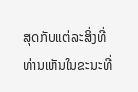ສຸດກັບແຕ່ລະສິ່ງທີ່ທ່ານເຫັນໃນຂະນະທີ່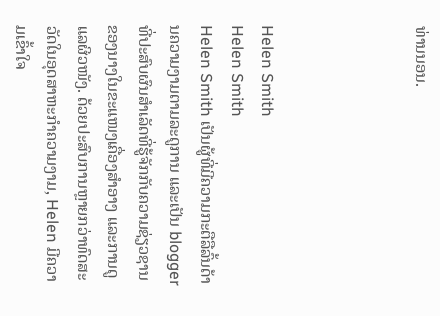ທ່ານນອນ.




Helen Smith
Helen Smith
Helen Smith ເປັນຜູ້ທີ່ມີຄວາມກະຕືລືລົ້ນດ້ານຄວາມງາມຕາມລະດູການ ແລະເປັນ blogger ທີ່ປະສົບຜົນສຳເລັດທີ່ຮູ້ຈັກກັບຄວາມຊ່ຽວຊານຂອງນາງໃນຂະແໜງເຄື່ອງສໍາອາງ ແລະການດູແລຜິວໜັງ. ດ້ວຍປະສົບການຫຼາຍກວ່າທົດສະວັດໃນອຸດສາຫະກໍາຄວາມງາມ, Helen ມີຄວາມເຂົ້າໃຈ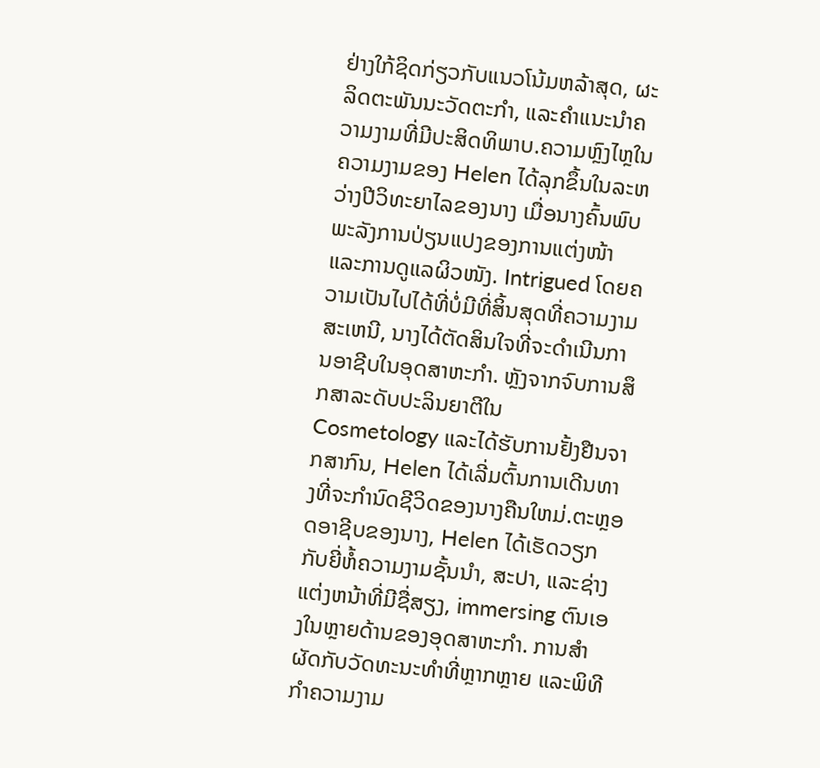ຢ່າງໃກ້ຊິດກ່ຽວກັບແນວໂນ້ມຫລ້າສຸດ, ຜະລິດຕະພັນນະວັດຕະກໍາ, ແລະຄໍາແນະນໍາຄວາມງາມທີ່ມີປະສິດທິພາບ.ຄວາມຫຼົງໄຫຼໃນຄວາມງາມຂອງ Helen ໄດ້ລຸກຂຶ້ນໃນລະຫວ່າງປີວິທະຍາໄລຂອງນາງ ເມື່ອນາງຄົ້ນພົບພະລັງການປ່ຽນແປງຂອງການແຕ່ງໜ້າ ແລະການດູແລຜິວໜັງ. Intrigued ໂດຍຄວາມເປັນໄປໄດ້ທີ່ບໍ່ມີທີ່ສິ້ນສຸດທີ່ຄວາມງາມສະເຫນີ, ນາງໄດ້ຕັດສິນໃຈທີ່ຈະດໍາເນີນການອາຊີບໃນອຸດສາຫະກໍາ. ຫຼັງຈາກຈົບການສຶກສາລະດັບປະລິນຍາຕີໃນ Cosmetology ແລະໄດ້ຮັບການຢັ້ງຢືນຈາກສາກົນ, Helen ໄດ້ເລີ່ມຕົ້ນການເດີນທາງທີ່ຈະກໍານົດຊີວິດຂອງນາງຄືນໃຫມ່.ຕະຫຼອດອາຊີບຂອງນາງ, Helen ໄດ້ເຮັດວຽກກັບຍີ່ຫໍ້ຄວາມງາມຊັ້ນນໍາ, ສະປາ, ແລະຊ່າງແຕ່ງຫນ້າທີ່ມີຊື່ສຽງ, immersing ຕົນເອງໃນຫຼາຍດ້ານຂອງອຸດສາຫະກໍາ. ການສໍາຜັດກັບວັດທະນະທໍາທີ່ຫຼາກຫຼາຍ ແລະພິທີກໍາຄວາມງາມ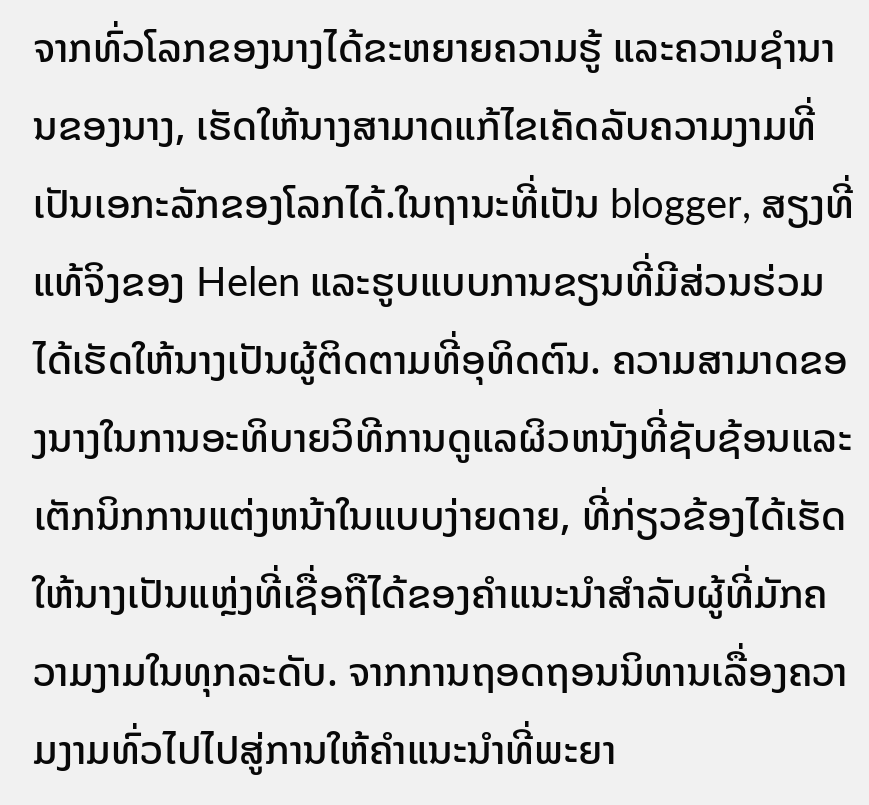ຈາກທົ່ວໂລກຂອງນາງໄດ້ຂະຫຍາຍຄວາມຮູ້ ແລະຄວາມຊໍານານຂອງນາງ, ເຮັດໃຫ້ນາງສາມາດແກ້ໄຂເຄັດລັບຄວາມງາມທີ່ເປັນເອກະລັກຂອງໂລກໄດ້.ໃນຖານະທີ່ເປັນ blogger, ສຽງທີ່ແທ້ຈິງຂອງ Helen ແລະຮູບແບບການຂຽນທີ່ມີສ່ວນຮ່ວມໄດ້ເຮັດໃຫ້ນາງເປັນຜູ້ຕິດຕາມທີ່ອຸທິດຕົນ. ຄວາມສາມາດຂອງນາງໃນການອະທິບາຍວິທີການດູແລຜິວຫນັງທີ່ຊັບຊ້ອນແລະເຕັກນິກການແຕ່ງຫນ້າໃນແບບງ່າຍດາຍ, ທີ່ກ່ຽວຂ້ອງໄດ້ເຮັດໃຫ້ນາງເປັນແຫຼ່ງທີ່ເຊື່ອຖືໄດ້ຂອງຄໍາແນະນໍາສໍາລັບຜູ້ທີ່ມັກຄວາມງາມໃນທຸກລະດັບ. ຈາກການຖອດຖອນນິທານເລື່ອງຄວາມງາມທົ່ວໄປໄປສູ່ການໃຫ້ຄຳແນະນຳທີ່ພະຍາ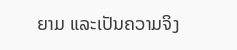ຍາມ ແລະເປັນຄວາມຈິງ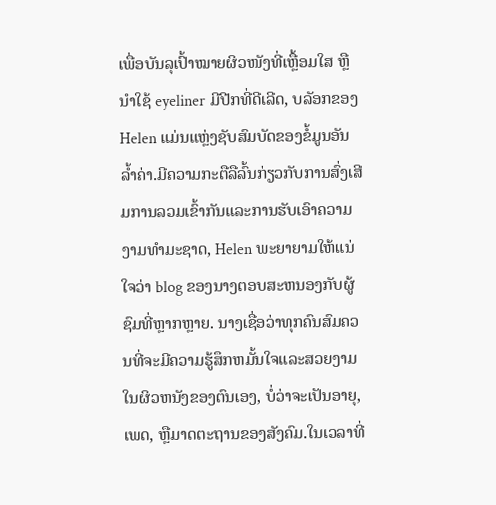ເພື່ອບັນລຸເປົ້າໝາຍຜິວໜັງທີ່ເຫຼື້ອມໃສ ຫຼື ນຳໃຊ້ eyeliner ມີປີກທີ່ດີເລີດ, ບລັອກຂອງ Helen ແມ່ນແຫຼ່ງຊັບສົມບັດຂອງຂໍ້ມູນອັນລ້ຳຄ່າ.ມີຄວາມກະຕືລືລົ້ນກ່ຽວກັບການສົ່ງເສີມການລວມເຂົ້າກັນແລະການຮັບເອົາຄວາມງາມທໍາມະຊາດ, Helen ພະຍາຍາມໃຫ້ແນ່ໃຈວ່າ blog ຂອງນາງຕອບສະຫນອງກັບຜູ້ຊົມທີ່ຫຼາກຫຼາຍ. ນາງເຊື່ອວ່າທຸກຄົນສົມຄວນທີ່ຈະມີຄວາມຮູ້ສຶກຫມັ້ນໃຈແລະສວຍງາມໃນຜິວຫນັງຂອງຕົນເອງ, ບໍ່ວ່າຈະເປັນອາຍຸ, ເພດ, ຫຼືມາດຕະຖານຂອງສັງຄົມ.ໃນເວລາທີ່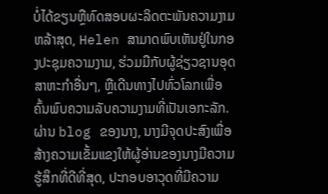ບໍ່ໄດ້ຂຽນຫຼືທົດສອບຜະລິດຕະພັນຄວາມງາມຫລ້າສຸດ, Helen ສາມາດພົບເຫັນຢູ່ໃນກອງປະຊຸມຄວາມງາມ, ຮ່ວມມືກັບຜູ້ຊ່ຽວຊານອຸດສາຫະກໍາອື່ນໆ, ຫຼືເດີນທາງໄປທົ່ວໂລກເພື່ອຄົ້ນພົບຄວາມລັບຄວາມງາມທີ່ເປັນເອກະລັກ. ຜ່ານ blog ຂອງນາງ, ນາງມີຈຸດປະສົງເພື່ອສ້າງຄວາມເຂັ້ມແຂງໃຫ້ຜູ້ອ່ານຂອງນາງມີຄວາມຮູ້ສຶກທີ່ດີທີ່ສຸດ, ປະກອບອາວຸດທີ່ມີຄວາມ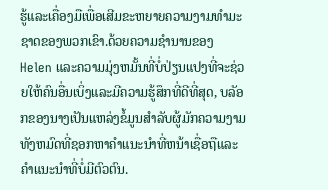ຮູ້ແລະເຄື່ອງມືເພື່ອເສີມຂະຫຍາຍຄວາມງາມທໍາມະຊາດຂອງພວກເຂົາ.ດ້ວຍຄວາມຊໍານານຂອງ Helen ແລະຄວາມມຸ່ງຫມັ້ນທີ່ບໍ່ປ່ຽນແປງທີ່ຈະຊ່ວຍໃຫ້ຄົນອື່ນເບິ່ງແລະມີຄວາມຮູ້ສຶກທີ່ດີທີ່ສຸດ, ບລັອກຂອງນາງເປັນແຫລ່ງຂໍ້ມູນສໍາລັບຜູ້ມັກຄວາມງາມທັງຫມົດທີ່ຊອກຫາຄໍາແນະນໍາທີ່ຫນ້າເຊື່ອຖືແລະຄໍາແນະນໍາທີ່ບໍ່ມີຕົວຕົນ.